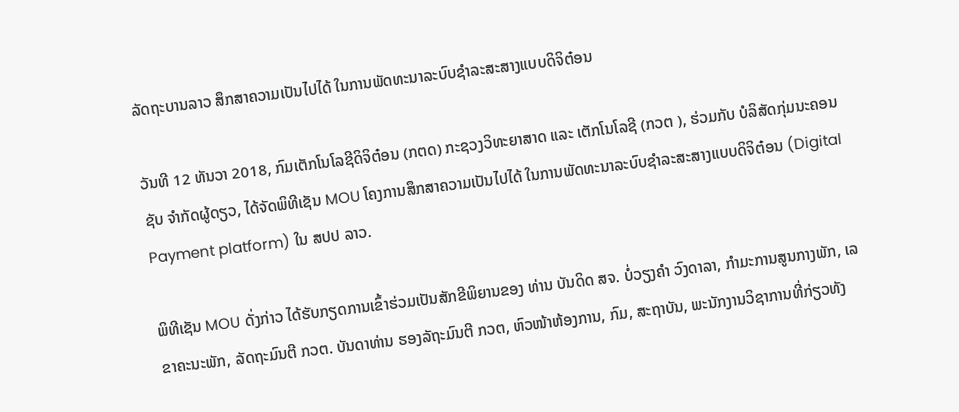ລັດຖະບານລາວ ສຶກສາຄວາມເປັນໄປໄດ້ ໃນການພັດທະນາລະບົບຊຳລະສະສາງແບບດິຈິຕ໋ອນ

ວັນທີ 12 ທັນວາ 2018, ກົມເຕັກໂນໂລຊີດິຈິຕ໋ອນ (ກຕດ) ກະຊວງວິທະຍາສາດ ແລະ ເຕັກໂນໂລຊີ (ກວຕ ), ຮ່ວມກັບ ບໍລິສັດກຸ່ມນະຄອນຊັບ ຈຳກັດຜູ້ດຽວ, ໄດ້ຈັດພິທີເຊັນ MOU ໂຄງການສຶກສາຄວາມເປັນໄປໄດ້ ໃນການພັດທະນາລະບົບຊຳລະສະສາງແບບດິຈິຕ໋ອນ (Digital Payment platform) ໃນ ສປປ ລາວ.

ພິທີເຊັນ MOU ດັ່ງກ່າວ ໄດ້ຮັບກຽດການເຂົ້າຮ່ວມເປັນສັກຂີພິຍານຂອງ ທ່ານ ບັນດິດ ສຈ. ບໍ່ວຽງຄຳ ວົງດາລາ, ກໍາມະການສູນກາງພັກ, ເລຂາຄະນະພັກ, ລັດຖະມົນຕີ ກວຕ. ບັນດາທ່ານ ຮອງລັຖະມົນຕີ ກວຕ, ຫົວໜ້າຫ້ອງການ, ກົມ, ສະຖາບັນ, ພະນັກງານວິຊາການທີ່ກ່ຽວທັງ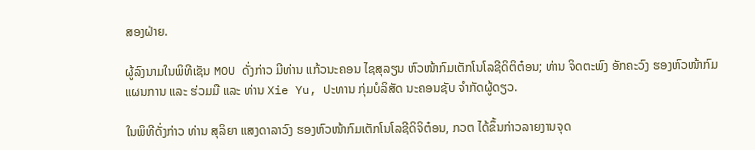ສອງຝ່າຍ.

ຜູ້ລົງນາມໃນພິທີເຊັນ MOU ດັ່ງກ່າວ ມີທ່ານ ແກ້ວນະຄອນ ໄຊສຸລຽນ ຫົວໜ້າກົມເຕັກໂນໂລຊີດິຕິຕ໋ອນ; ທ່ານ ຈິດຕະພົງ ອັກຄະວົງ ຮອງຫົວໜ້າກົມແຜນການ ແລະ ຮ່ວມມື ແລະ ທ່ານ Xie Yu, ປະທານ ກຸ່ມບໍລິສັດ ນະຄອນຊັບ ຈຳກັດຜູ້ດຽວ.

ໃນພິທີດັ່ງກ່າວ ທ່ານ ສຸລິຍາ ແສງດາລາວົງ ຮອງຫົວໜ້າກົມເຕັກໂນໂລຊີດິຈິຕ໋ອນ, ກວຕ ໄດ້ຂຶ້ນກ່າວລາຍງານຈຸດ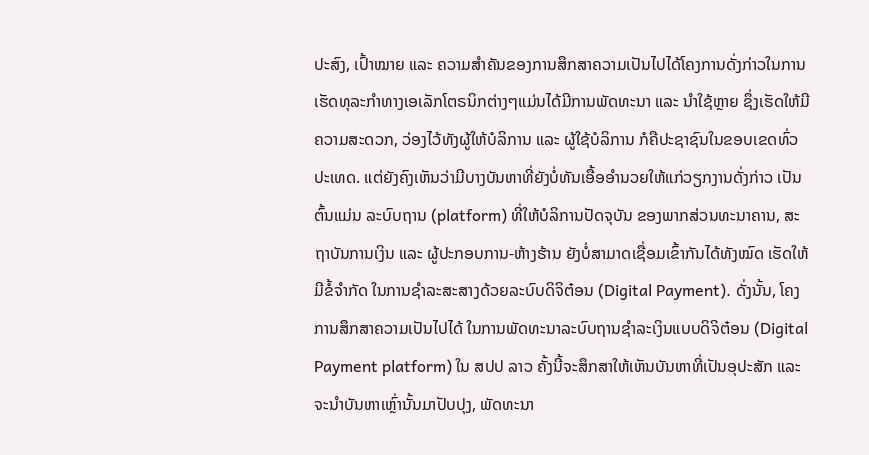ປະສົງ, ເປົ້າໝາຍ ແລະ ຄວາມສຳຄັນຂອງການສຶກສາຄວາມເປັນໄປໄດ້ໂຄງການດັ່ງກ່າວໃນການເຮັດທຸລະກຳທາງເອເລັກໂຕຣນິກຕ່າງໆແມ່ນໄດ້ມີການພັດທະນາ ແລະ ນຳໃຊ້ຫຼາຍ ຊຶ່ງເຮັດໃຫ້ມີຄວາມສະດວກ, ວ່ອງໄວ້ທັງຜູ້ໃຫ້ບໍລິການ ແລະ ຜູ້ໃຊ້ບໍລິການ ກໍຄືປະຊາຊົນໃນຂອບເຂດທົ່ວປະເທດ. ແຕ່ຍັງຄົງເຫັນວ່າມີບາງບັນຫາທີ່ຍັງບໍ່ທັນເອື້ອອຳນວຍໃຫ້ແກ່ວຽກງານດັ່ງກ່າວ ເປັນຕົ້ນແມ່ນ ລະບົບຖານ (platform) ທີ່ໃຫ້ບໍລິການປັດຈຸບັນ ຂອງພາກສ່ວນທະນາຄານ, ສະຖາບັນການເງິນ ແລະ ຜູ້ປະກອບການ-ຫ້າງຮ້ານ ຍັງບໍ່ສາມາດເຊື່ອມເຂົ້າກັນໄດ້ທັງໝົດ ເຮັດໃຫ້ມີຂໍ້ຈຳກັດ ໃນການຊຳລະສະສາງດ້ວຍລະບົບດິຈິຕ໋ອນ (Digital Payment). ດັ່ງນັ້ນ, ໂຄງການສຶກສາຄວາມເປັນໄປໄດ້ ໃນການພັດທະນາລະບົບຖານຊຳລະເງິນແບບດິຈິຕ໋ອນ (Digital Payment platform) ໃນ ສປປ ລາວ ຄັ້ງນີ້ຈະສຶກສາໃຫ້ເຫັນບັນຫາທີ່ເປັນອຸປະສັກ ແລະ ຈະນຳບັນຫາເຫຼົ່ານັ້ນມາປັບປຸງ, ພັດທະນາ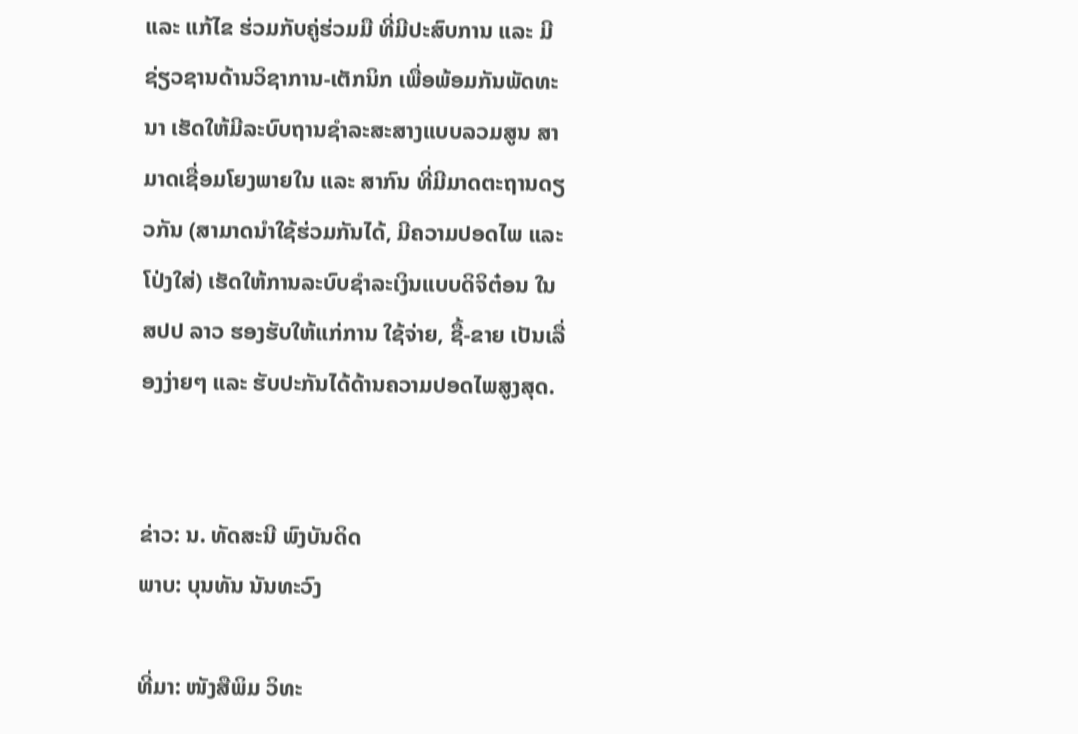ແລະ ແກ້ໄຂ ຮ່ວມກັບຄູ່ຮ່ວມມື ທີ່ມີປະສົບການ ແລະ ມີຊ່ຽວຊານດ້ານວິຊາການ-ເຕັກນິກ ເພື່ອພ້ອມກັນພັດທະນາ ເຮັດໃຫ້ມີລະບົບຖານຊຳລະສະສາງແບບລວມສູນ ສາມາດເຊື່ອມໂຍງພາຍໃນ ແລະ ສາກົນ ທີ່ມີມາດຕະຖານດຽວກັນ (ສາມາດນຳໃຊ້ຮ່ວມກັນໄດ້, ມີຄວາມປອດໄພ ແລະ ໂປ່ງໃສ່) ເຮັດໃຫ້ການລະບົບຊຳລະເງິນແບບດິຈິຕ໋ອນ ໃນ ສປປ ລາວ ຮອງຮັບໃຫ້ແກ່ການ ໃຊ້ຈ່າຍ, ຊື້-ຂາຍ ເປັນເລື່ອງງ່າຍໆ ແລະ ຮັບປະກັນໄດ້ດ້ານຄວາມປອດໄພສູງສຸດ.


ຂ່າວ: ນ. ທັດສະນີ ພົງບັນດິດ
ພາບ: ບຸນທັນ ນັນທະວົງ

ທີ່ມາ: ໜັງສືພິມ ວິທະ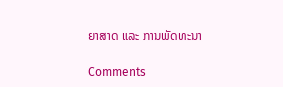ຍາສາດ ແລະ ການພັດທະນາ

Comments